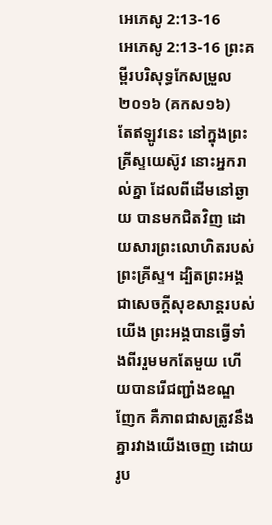អេភេសូ 2:13-16
អេភេសូ 2:13-16 ព្រះគម្ពីរបរិសុទ្ធកែសម្រួល ២០១៦ (គកស១៦)
តែឥឡូវនេះ នៅក្នុងព្រះគ្រីស្ទយេស៊ូវ នោះអ្នករាល់គ្នា ដែលពីដើមនៅឆ្ងាយ បានមកជិតវិញ ដោយសារព្រះលោហិតរបស់ព្រះគ្រីស្ទ។ ដ្បិតព្រះអង្គជាសេចក្ដីសុខសាន្តរបស់យើង ព្រះអង្គបានធ្វើទាំងពីររួមមកតែមួយ ហើយបានរើជញ្ជាំងខណ្ឌញែក គឺភាពជាសត្រូវនឹងគ្នារវាងយើងចេញ ដោយរូប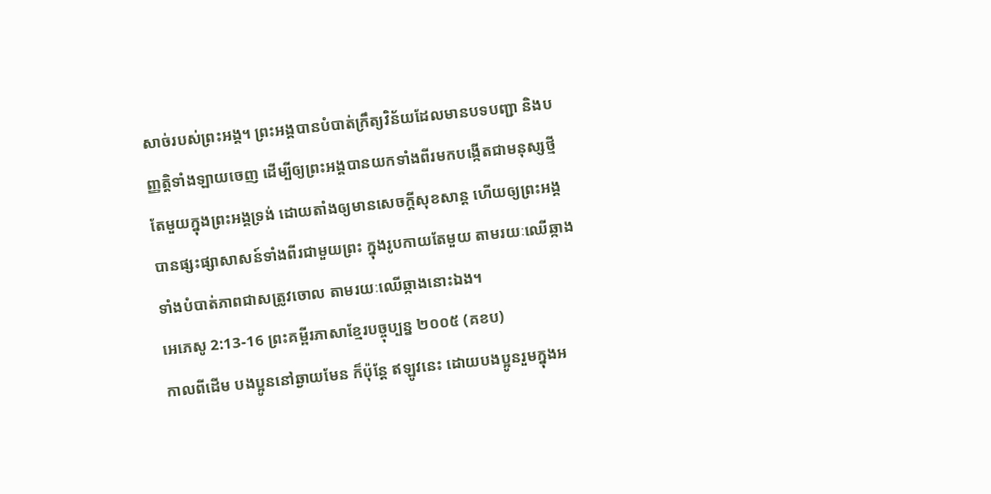សាច់របស់ព្រះអង្គ។ ព្រះអង្គបានបំបាត់ក្រឹត្យវិន័យដែលមានបទបញ្ជា និងបញ្ញត្តិទាំងឡាយចេញ ដើម្បីឲ្យព្រះអង្គបានយកទាំងពីរមកបង្កើតជាមនុស្សថ្មីតែមួយក្នុងព្រះអង្គទ្រង់ ដោយតាំងឲ្យមានសេចក្ដីសុខសាន្ត ហើយឲ្យព្រះអង្គបានផ្សះផ្សាសាសន៍ទាំងពីរជាមួយព្រះ ក្នុងរូបកាយតែមួយ តាមរយៈឈើឆ្កាង ទាំងបំបាត់ភាពជាសត្រូវចោល តាមរយៈឈើឆ្កាងនោះឯង។
អេភេសូ 2:13-16 ព្រះគម្ពីរភាសាខ្មែរបច្ចុប្បន្ន ២០០៥ (គខប)
កាលពីដើម បងប្អូននៅឆ្ងាយមែន ក៏ប៉ុន្តែ ឥឡូវនេះ ដោយបងប្អូនរួមក្នុងអ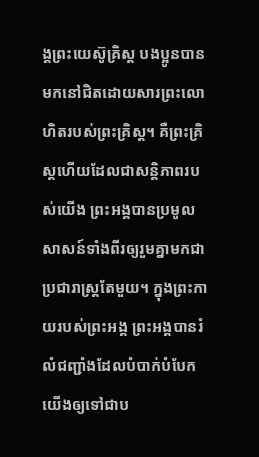ង្គព្រះយេស៊ូគ្រិស្ត បងប្អូនបានមកនៅជិតដោយសារព្រះលោហិតរបស់ព្រះគ្រិស្ត។ គឺព្រះគ្រិស្តហើយដែលជាសន្តិភាពរបស់យើង ព្រះអង្គបានប្រមូលសាសន៍ទាំងពីរឲ្យរួមគ្នាមកជាប្រជារាស្ត្រតែមួយ។ ក្នុងព្រះកាយរបស់ព្រះអង្គ ព្រះអង្គបានរំលំជញ្ជាំងដែលបំបាក់បំបែកយើងឲ្យទៅជាប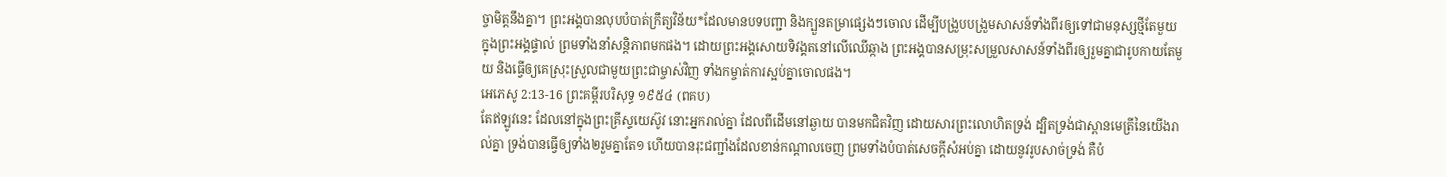ច្ចាមិត្តនឹងគ្នា។ ព្រះអង្គបានលុបបំបាត់ក្រឹត្យវិន័យ*ដែលមានបទបញ្ជា និងក្បួនតម្រាផ្សេងៗចោល ដើម្បីបង្រួបបង្រួមសាសន៍ទាំងពីរឲ្យទៅជាមនុស្សថ្មីតែមួយ ក្នុងព្រះអង្គផ្ទាល់ ព្រមទាំងនាំសន្តិភាពមកផង។ ដោយព្រះអង្គសោយទិវង្គតនៅលើឈើឆ្កាង ព្រះអង្គបានសម្រុះសម្រួលសាសន៍ទាំងពីរឲ្យរួមគ្នាជារូបកាយតែមួយ និងធ្វើឲ្យគេស្រុះស្រួលជាមួយព្រះជាម្ចាស់វិញ ទាំងកម្ចាត់ការស្អប់គ្នាចោលផង។
អេភេសូ 2:13-16 ព្រះគម្ពីរបរិសុទ្ធ ១៩៥៤ (ពគប)
តែឥឡូវនេះ ដែលនៅក្នុងព្រះគ្រីស្ទយេស៊ូវ នោះអ្នករាល់គ្នា ដែលពីដើមនៅឆ្ងាយ បានមកជិតវិញ ដោយសារព្រះលោហិតទ្រង់ ដ្បិតទ្រង់ជាស្ពានមេត្រីនៃយើងរាល់គ្នា ទ្រង់បានធ្វើឲ្យទាំង២រួមគ្នាតែ១ ហើយបានរុះជញ្ជាំងដែលខាន់កណ្តាលចេញ ព្រមទាំងបំបាត់សេចក្ដីសំអប់គ្នា ដោយនូវរូបសាច់ទ្រង់ គឺបំ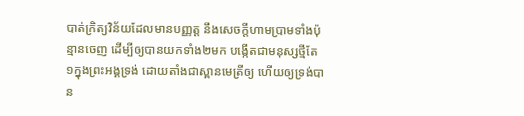បាត់ក្រិត្យវិន័យដែលមានបញ្ញត្ត នឹងសេចក្ដីហាមប្រាមទាំងប៉ុន្មានចេញ ដើម្បីឲ្យបានយកទាំង២មក បង្កើតជាមនុស្សថ្មីតែ១ក្នុងព្រះអង្គទ្រង់ ដោយតាំងជាស្ពានមេត្រីឲ្យ ហើយឲ្យទ្រង់បាន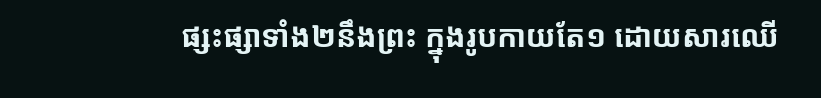ផ្សះផ្សាទាំង២នឹងព្រះ ក្នុងរូបកាយតែ១ ដោយសារឈើ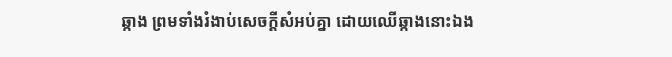ឆ្កាង ព្រមទាំងរំងាប់សេចក្ដីសំអប់គ្នា ដោយឈើឆ្កាងនោះឯង